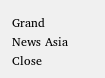Grand News Asia Close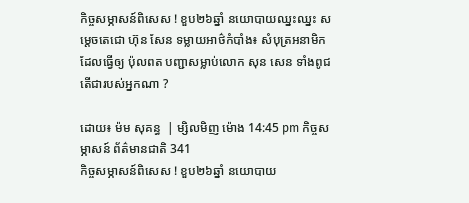កិច្ចសម្ភាសន៍ពិសេស ! ខួប២៦ឆ្នាំ នយោបាយឈ្នះឈ្នះ សម្តេចតេជោ ហ៊ុន សែន ទម្លាយអាថ៌កំបាំង៖ សំបុត្រអនាមិកដែលធ្វើឲ្យ ប៉ុលពត បញ្ជាសម្លាប់លោក សុន សេន ទាំងពូជ តើជារបស់អ្នកណា ?

ដោយ៖ ម៉ម សុគន្ធ  | ម្សិលមិញ ម៉ោង 14:45 pm កិច្ចសម្ភាសន៍ ព័ត៌មានជាតិ 341
កិច្ចសម្ភាសន៍ពិសេស ! ខួប២៦ឆ្នាំ នយោបាយ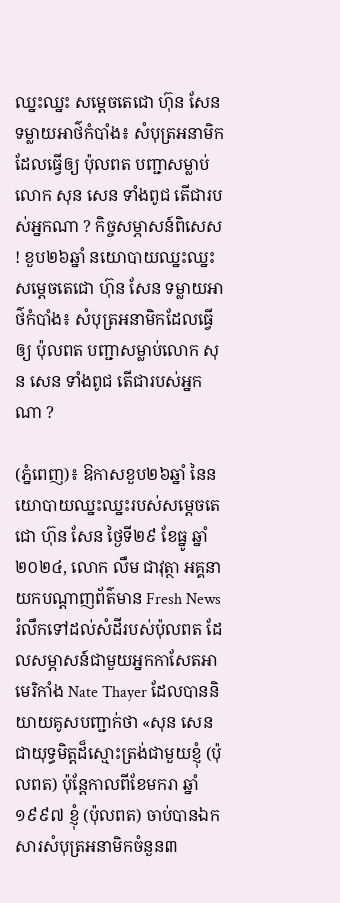ឈ្នះឈ្នះ សម្តេចតេជោ ហ៊ុន សែន ទម្លាយអាថ៌កំបាំង៖ សំបុត្រអនាមិកដែលធ្វើឲ្យ ប៉ុលពត បញ្ជាសម្លាប់លោក សុន សេន ទាំងពូជ តើជារបស់អ្នកណា ? កិច្ចសម្ភាសន៍ពិសេស ! ខួប២៦ឆ្នាំ នយោបាយឈ្នះឈ្នះ សម្តេចតេជោ ហ៊ុន សែន ទម្លាយអាថ៌កំបាំង៖ សំបុត្រអនាមិកដែលធ្វើឲ្យ ប៉ុលពត បញ្ជាសម្លាប់លោក សុន សេន ទាំងពូជ តើជារបស់អ្នកណា ?

(ភ្នំពេញ)៖ ឱកាសខួប២៦ឆ្នាំ នៃនយោបាយឈ្នះឈ្នះរបស់សម្តេចតេជោ ហ៊ុន សែន ថ្ងៃទី២៩ ខែធ្នូ ឆ្នាំ២០២៤, លោក លឹម ជាវុត្ថា អគ្គនាយកបណ្តាញព័ត៌មាន Fresh News រំលឹកទៅដល់សំដីរបស់ប៉ុលពត ដែលសម្ភាសន៍ជាមួយអ្នកកាសែតអាមេរិកាំង Nate Thayer ដែលបាននិយាយគូសបញ្ជាក់ថា «សុន សេន ជាយុទ្ធមិត្តដ៏ស្មោះត្រង់ជាមួយខ្ញុំ (ប៉ុលពត) ប៉ុន្តែកាលពីខែមករា ឆ្នាំ១៩៩៧ ខ្ញុំ (ប៉ុលពត) ចាប់បានឯកសារសំបុត្រអនាមិកចំនួន៣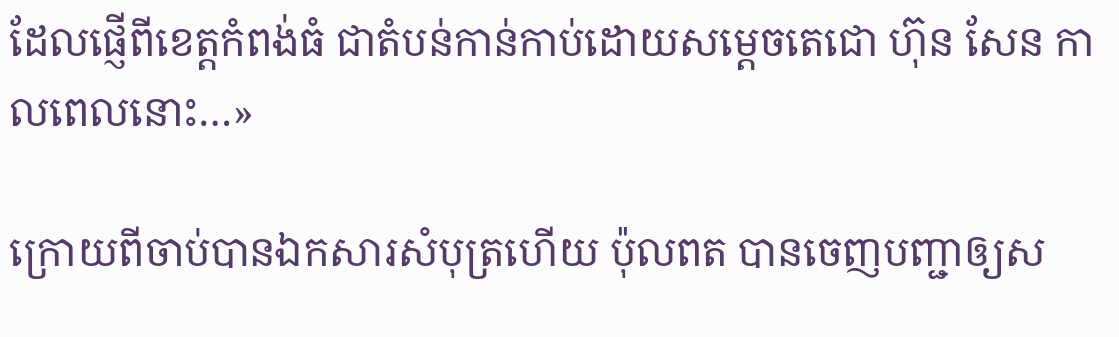ដែលផ្ញើពីខេត្តកំពង់ធំ ជាតំបន់កាន់កាប់ដោយសម្តេចតេជោ ហ៊ុន សែន កាលពេលនោះ…»

ក្រោយពីចាប់បានឯកសារសំបុត្រហើយ ប៉ុលពត បានចេញបញ្ជាឲ្យស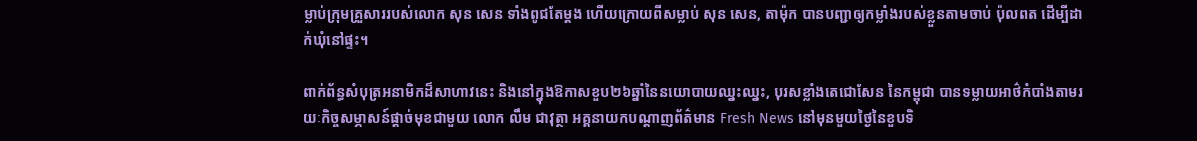ម្លាប់ក្រុមគ្រួសាររបស់លោក សុន សេន ទាំងពូជតែម្តង ហើយក្រោយពីសម្លាប់ សុន សេន, តាម៉ុក បានបញ្ជាឲ្យកម្លាំងរបស់ខ្លួនតាមចាប់ ប៉ុលពត ដើម្បីដាក់ឃុំនៅផ្ទះ។

ពាក់ព័ន្ធសំបុត្រអនាមិកដ៏សាហាវនេះ និងនៅក្នុងឱកាសខួប២៦ឆ្នាំនៃនយោបាយឈ្នះឈ្នះ, បុរសខ្លាំងតេជោសែន នៃកម្ពុជា បានទម្លាយអាថ៌កំបាំងតាមរយៈកិច្ចសម្ភាសន៍ផ្តាច់មុខជាមួយ លោក លឹម ជាវុត្ថា អគ្គនាយកបណ្តាញព័ត៌មាន Fresh News នៅមុនមួយថ្ងៃនៃខួបទិ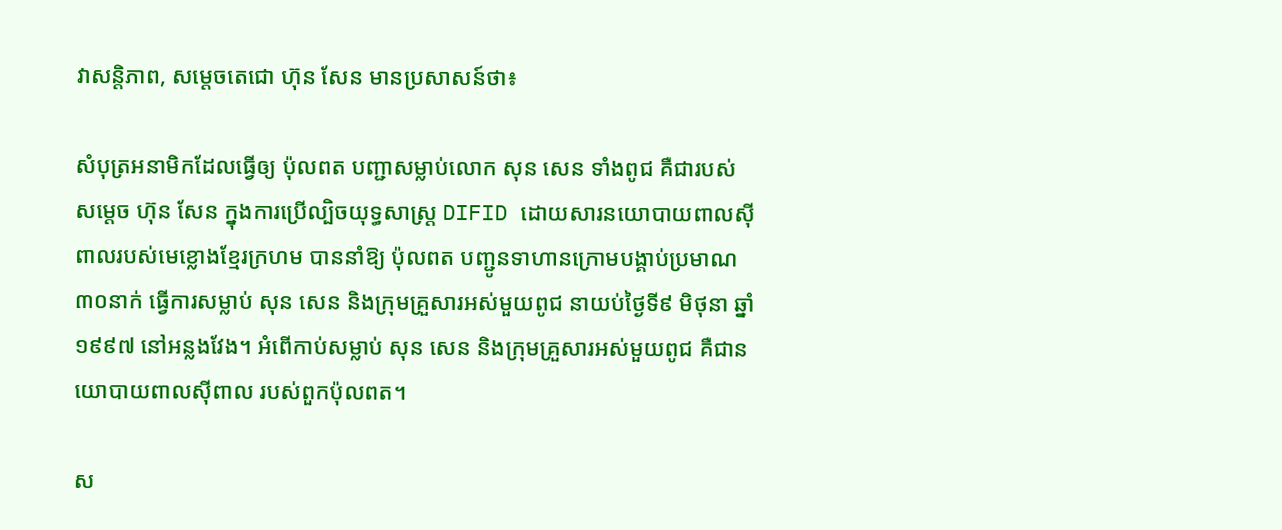វាសន្តិភាព, សម្តេចតេជោ ហ៊ុន សែន មានប្រសាសន៍ថា៖

សំបុត្រអនាមិកដែលធ្វើឲ្យ ប៉ុលពត បញ្ជាសម្លាប់លោក សុន សេន ទាំងពូជ គឺជារបស់សម្តេច ហ៊ុន សែន ក្នុងការប្រើល្បិចយុទ្ធសាស្ត្រ DIFID ដោយសារនយោបាយពាលស៊ីពាលរបស់មេខ្លោងខ្មែរក្រហម បាននាំឱ្យ ប៉ុលពត បញ្ជូនទាហានក្រោមបង្គាប់ប្រមាណ៣០នាក់ ធ្វើការសម្លាប់ សុន សេន និងក្រុមគ្រួសារអស់មួយពូជ នាយប់ថ្ងៃទី៩ មិថុនា ឆ្នាំ១៩៩៧ នៅអន្លងវែង។ អំពើកាប់សម្លាប់ សុន សេន និងក្រុមគ្រួសារអស់មួយពូជ គឺជានយោបាយពាលស៊ីពាល របស់ពួកប៉ុលពត។

ស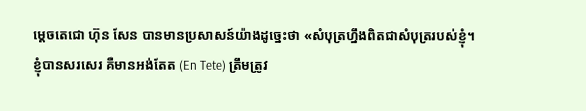ម្តេចតេជោ ហ៊ុន សែន បានមានប្រសាសន៍យ៉ាងដូច្នេះថា «សំបុត្រហ្នឹងពិតជាសំបុត្ររបស់ខ្ញុំ។ ខ្ញុំបានសរសេរ គឺមានអង់តែត (En Tete) ត្រឹមត្រូវ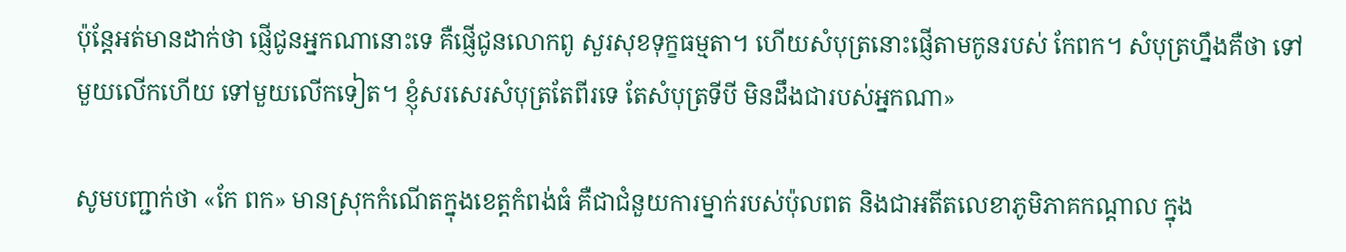ប៉ុន្តែអត់មានដាក់ថា ផ្ញើជូនអ្នកណានោះទេ គឺផ្ញើជូនលោកពូ សួរសុខទុក្ខធម្មតា។ ហើយសំបុត្រនោះផ្ញើតាមកូនរបស់ កែពក។ សំបុត្រហ្នឹងគឺថា ទៅមួយលើកហើយ ទៅមួយលើកទៀត។ ខ្ញុំសរសេរសំបុត្រតែពីរទេ តែសំបុត្រទីបី មិនដឹងជារបស់អ្នកណា»

សូមបញ្ជាក់ថា «កែ ពក» មានស្រុកកំណើតក្នុងខេត្តកំពង់ធំ គឺជាជំនួយការម្នាក់របស់ប៉ុលពត និងជាអតីតលេខាភូមិភាគកណ្តាល ក្នុង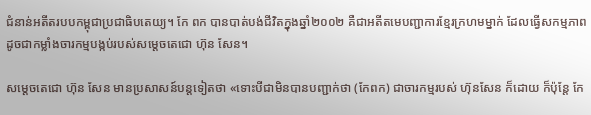ជំនាន់អតីតរបបកម្ពុជាប្រជាធិបតេយ្យ។ កែ ពក បានបាត់បង់ជីវិតក្នុងឆ្នាំ២០០២ គឺជាអតីតមេបញ្ជាការខ្មែរក្រហមម្នាក់ ដែលធ្វើសកម្មភាព ដូចជាកម្លាំងចារកម្មបង្កប់របស់សម្តេចតេជោ ហ៊ុន សែន។

សម្តេចតេជោ ហ៊ុន សែន មានប្រសាសន៍បន្តទៀតថា «ទោះបីជាមិនបានបញ្ជាក់ថា (កែពក) ជាចារកម្មរបស់ ហ៊ុនសែន ក៏ដោយ ក៏ប៉ុន្តែ កែ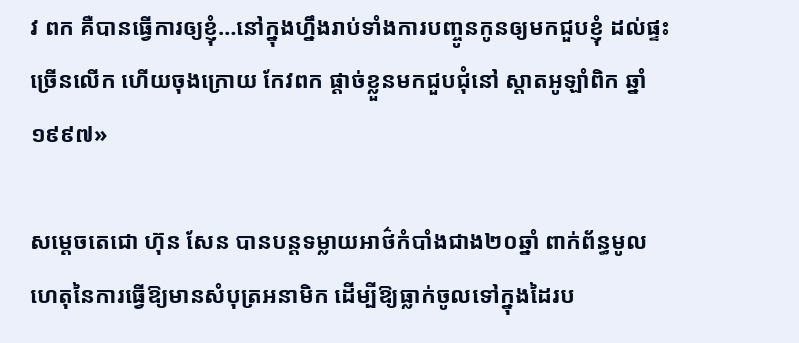វ ពក គឺបានធ្វើការឲ្យខ្ញុំ…នៅក្នុងហ្នឹងរាប់ទាំងការបញ្ចូនកូនឲ្យមកជួបខ្ញុំ ដល់ផ្ទះច្រើនលើក ហើយចុងក្រោយ កែវពក ផ្តាច់ខ្លួនមកជួបជុំនៅ ស្តាតអូឡាំពិក ឆ្នាំ១៩៩៧»

សម្តេចតេជោ ហ៊ុន សែន បានបន្តទម្លាយអាថ៌កំបាំងជាង២០ឆ្នាំ ពាក់ព័ន្ធមូលហេតុនៃការធ្វើឱ្យមានសំបុត្រអនាមិក ដើម្បីឱ្យធ្លាក់ចូលទៅក្នុងដៃរប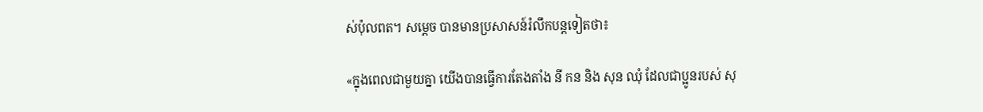ស់ប៉ុលពត។ សម្តេច បានមានប្រសាសន៍រំលឹកបន្តទៀតថា៖

«ក្នុងពេលជាមួយគ្នា យើងបានធ្វើការតែងតាំង នី កន និង សុន ឈុំ ដែលជាប្អូនរបស់ សុ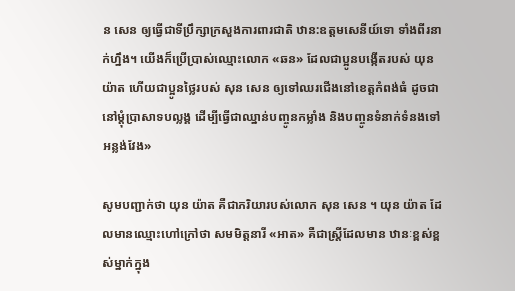ន សេន ឲ្យធ្វើជាទីប្រឹក្សាក្រសួងការពារជាតិ ឋាន:ឧត្តមសេនីយ៍ទោ ទាំងពីរនាក់ហ្នឹង។ យើងក៏ប្រើប្រាស់ឈ្មោះលោក «ឆន» ដែលជាប្អូនបង្កើតរបស់ យុន យ៉ាត ហើយជាប្អូនថ្លៃរបស់ សុន សេន ឲ្យទៅឈរជើងនៅខេត្តកំពង់ធំ ដូចជានៅម្តុំប្រាសាទបល្លង្គ ដើម្បីធ្វើជាឈ្នាន់បញ្ចូនកម្លាំង និងបញ្ចូនទំនាក់ទំនងទៅអន្លង់វែង»

សូមបញ្ជាក់ថា យុន យ៉ាត គឺជាភរិយារបស់លោក សុន សេន ។ យុន យ៉ាត ដែលមានឈ្មោះហៅក្រៅថា សមមិត្តនារី «អាត» គឺជាស្ត្រីដែលមាន ឋានៈខ្ពស់ខ្ពស់ម្នាក់ក្នុង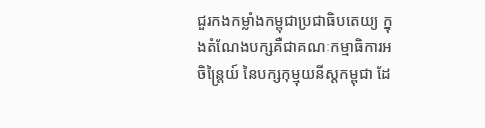ជួរកងកម្លាំងកម្ពុជាប្រជាធិបតេយ្យ ក្នុងតំណែងបក្សគឺជាគណៈកម្មាធិការអចិន្ត្រៃយ៍ នៃបក្សកុម្មុយនីស្តកម្ពុជា ដែ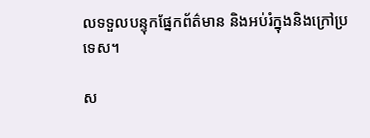លទទួលបន្ទុកផ្នែកព័ត៌មាន និងអប់រំក្នុងនិងក្រៅប្រទេស។

ស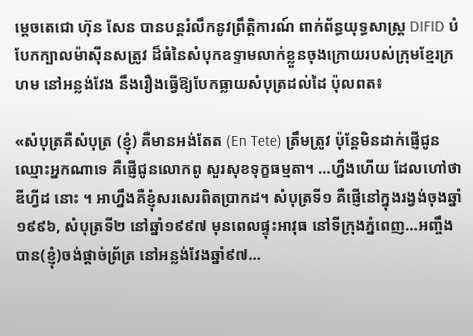ម្តេចតេជោ ហ៊ុន សែន បានបន្តរំលឹកនូវព្រឹត្តិការណ៍ ពាក់ព័ន្ធយុទ្ធសាស្ត្រ DIFID បំបែកក្បាលម៉ាស៊ីនសត្រូវ ដ៏ធំនៃសំបុកឧទ្ទាមលាក់ខ្លួនចុងក្រោយរបស់ក្រុមខ្មែរក្រហម នៅអន្លង់វែង នឹងរឿងធ្វើឱ្យបែកធ្លាយសំបុត្រដល់ដៃ ប៉ុលពត៖

«សំបុត្រគឺសំបុត្រ (ខ្ញុំ) គឺមានអង់តែត (En Tete) ត្រឹមត្រូវ ប៉ុន្តែមិនដាក់ផ្ញើជូនឈ្មោះអ្នកណាទេ គឺផ្ញើជូនលោកពូ សួរសុខទុក្ខធម្មតា។ …ហ្នឹងហើយ ដែលហៅថា ឌីហ្វីដ នោះ ។ អាហ្នឹងគឺខ្ញុំសរសេរពិតប្រាកដ។ សំបុត្រទី១ គឺផ្ញើនៅក្នុងរង្វង់ចុងឆ្នាំ១៩៩៦, សំបុត្រទី២ នៅឆ្នាំ១៩៩៧ មុនពេលផ្ទុះអាវុធ នៅទីក្រុងភ្នំពេញ…អញ្ចឹងបាន(ខ្ញុំ)ចង់ផ្តាច់ព្រ័ត្រ នៅអន្លង់វែងឆ្នាំ៩៧…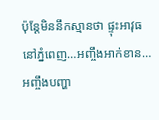ប៉ុន្តែមិននឹកស្មានថា ផ្ទុះអាវុធនៅភ្នំពេញ…អញ្ចឹងអាក់ខាន…អញ្ចឹងបញ្ហា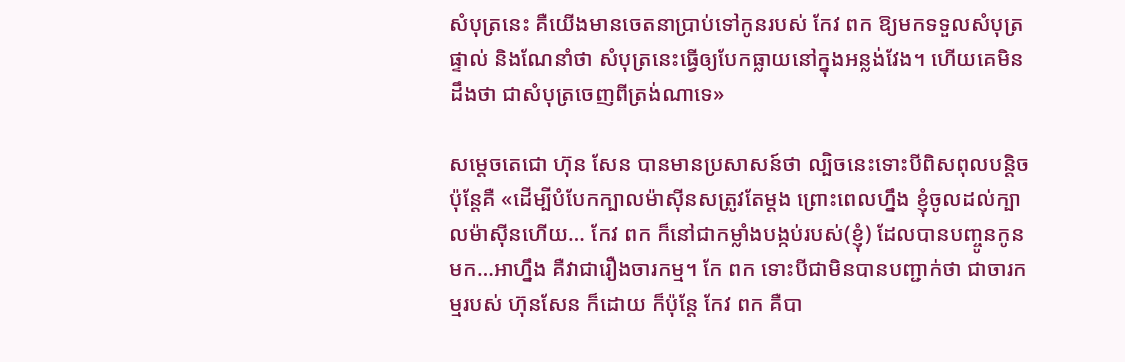សំបុត្រនេះ គឺយើងមានចេតនាប្រាប់ទៅកូនរបស់ កែវ ពក ឱ្យមកទទួលសំបុត្រផ្ទាល់ និងណែនាំថា សំបុត្រនេះធ្វើឲ្យបែកធ្លាយនៅក្នុងអន្លង់វែង។ ហើយគេមិនដឹងថា ជាសំបុត្រចេញពីត្រង់ណាទេ»

សម្តេចតេជោ ហ៊ុន សែន បានមានប្រសាសន៍ថា ល្បិចនេះទោះបីពិសពុលបន្តិច ប៉ុន្តែគឺ «ដើម្បីបំបែកក្បាលម៉ាស៊ីនសត្រូវតែម្តង ព្រោះពេលហ្នឹង ខ្ញុំចូលដល់ក្បាលម៉ាស៊ីនហើយ… កែវ ពក ក៏នៅជាកម្លាំងបង្កប់របស់(ខ្ញុំ) ដែលបានបញ្ចូនកូនមក…អាហ្នឹង គឺវាជារឿងចារកម្ម។ កែ ពក ទោះបីជាមិនបានបញ្ជាក់ថា ជាចារកម្មរបស់ ហ៊ុនសែន ក៏ដោយ ក៏ប៉ុន្តែ កែវ ពក គឺបា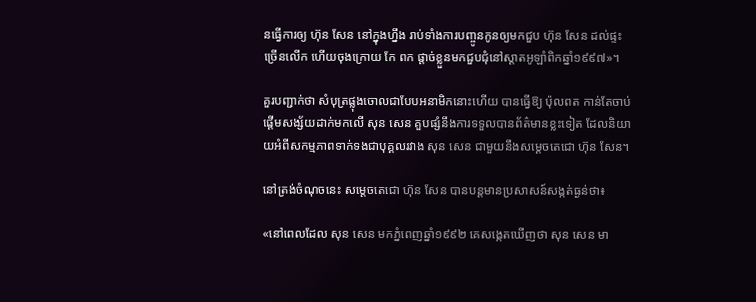នធ្វើការឲ្យ ហ៊ុន សែន នៅក្នុងហ្នឹង រាប់ទាំងការបញ្ចូនកូនឲ្យមកជួប ហ៊ុន សែន ដល់ផ្ទះច្រើនលើក ហើយចុងក្រោយ កែ ពក ផ្តាច់ខ្លួនមកជួបជុំនៅស្តាតអូឡាំពិកឆ្នាំ១៩៩៧»។

គួរបញ្ជាក់ថា សំបុត្រផ្លុងចោលជាបែបអនាមិកនោះហើយ បានធ្វើឱ្យ ប៉ុលពត កាន់តែចាប់ផ្តើមសង្ស័យដាក់មកលើ សុន សេន គួបផ្សំនឹងការទទួលបានព័ត៌មានខ្លះទៀត ដែលនិយាយអំពីសកម្មភាពទាក់ទងជាបុគ្គលរវាង សុន សេន ជាមួយនឹងសម្តេចតេជោ ហ៊ុន សែន។

នៅត្រង់ចំណុចនេះ សម្តេចតេជោ ហ៊ុន សែន បានបន្តមានប្រសាសន៍សង្កត់ធ្ងន់ថា៖

«នៅពេលដែល សុន សេន មកភ្នំពេញឆ្នាំ១៩៩២ គេសង្កេតឃើញថា សុន សេន មា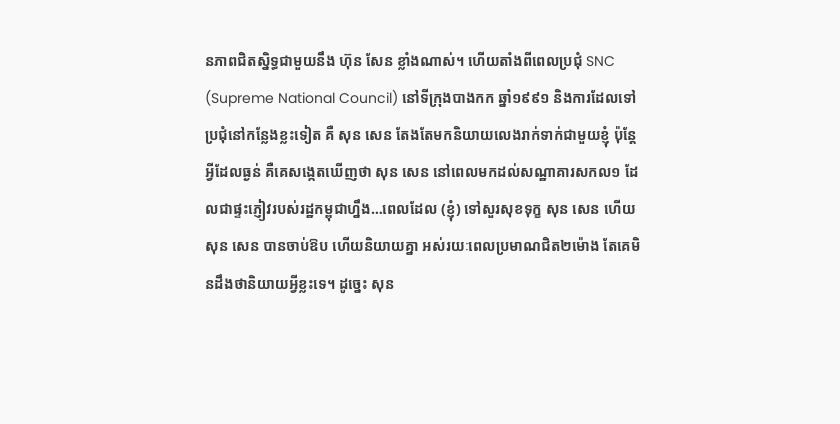នភាពជិតស្និទ្ធជាមួយនឹង ហ៊ុន សែន ខ្លាំងណាស់។ ហើយតាំងពីពេលប្រជុំ SNC (Supreme National Council) នៅទីក្រុងបាងកក ឆ្នាំ១៩៩១ និងការដែលទៅប្រជុំនៅកន្លែងខ្លះទៀត គឺ សុន សេន តែងតែមកនិយាយលេងរាក់ទាក់ជាមួយខ្ញុំ ប៉ុន្តែអ្វីដែលធ្ងន់ គឺគេសង្កេតឃើញថា សុន សេន នៅពេលមកដល់សណ្ឋាគារសកល១ ដែលជាផ្ទះភ្ញៀវរបស់រដ្ឋកម្ពុជាហ្នឹង…ពេលដែល (ខ្ញុំ) ទៅសួរសុខទុក្ខ សុន សេន ហើយ សុន សេន បានចាប់ឱប ហើយនិយាយគ្នា អស់រយៈពេលប្រមាណជិត២ម៉ោង តែគេមិនដឹងថានិយាយអ្វីខ្លះទេ។ ដូច្នេះ សុន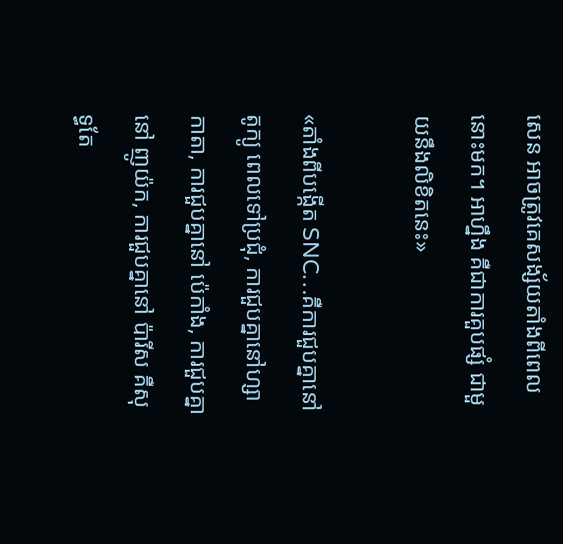សេន អាចត្រូវគេសង្ស័យតាំងពីពេលនោះមក។ អាហ្នឹង គឺជាការគួបផ្សំ ជាមួយនឹងលិខិតនេះ»

«តាំងពីបង្កើត SNC…គឺការជួបគ្នានៅ តូក្យូ ពេលទៅប្រជុំ, ការជួបគ្នានៅហ្សាកាតា, ការជួបគ្នានៅ ប៉េកាំង, ការជួបគ្នានៅ ញូយ៉ក, ការជួបគ្នានៅ ប៉ារីស គឺសុទ្ធតែ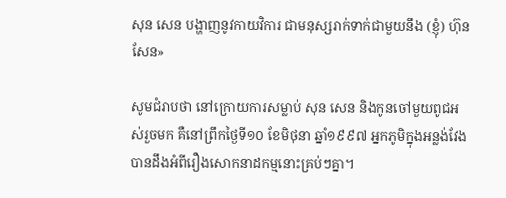សុន សេន បង្ហាញនូវកាយវិការ ជាមនុស្សរាក់ទាក់ជាមួយនឹង (ខ្ញុំ) ហ៊ុន សែន»

សូមជំរាបថា នៅក្រោយការសម្លាប់ សុន សេន និងកូនចៅមួយពូជអស់រួចមក គឺនៅព្រឹកថ្ងៃទី១០ ខែមិថុនា ឆ្នាំ១៩៩៧ អ្នកភូមិក្នុងអន្លង់វែង បានដឹងអំពីរឿងសោកនាដកម្មនោះគ្រប់ៗគ្នា។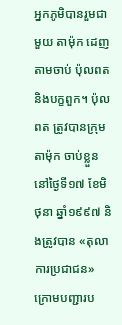អ្នកភូមិបានរួមជាមួយ តាម៉ុក ដេញតាមចាប់ ប៉ុលពត និងបក្ខពួក។ ប៉ុលពត ត្រូវបានក្រុមតាម៉ុក ចាប់ខ្លួននៅថ្ងៃទី១៧ ខែមិថុនា ឆ្នាំ១៩៩៧ និងត្រូវបាន «តុលាការប្រជាជន» ក្រោមបញ្ជារប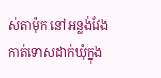ស់តាម៉ុក នៅអន្លង់វែង កាត់ទោសដាក់ឃុំក្នុង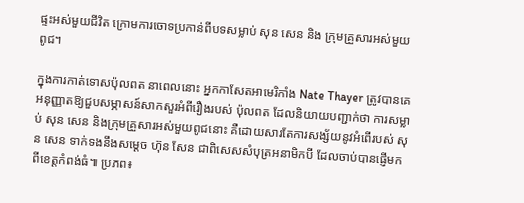ផ្ទះអស់មួយជីវិត ក្រោមការចោទប្រកាន់ពីបទសម្លាប់ សុន សេន និង ក្រុមគ្រួសារអស់មួយពូជ។

ក្នុងការកាត់ទោសប៉ុលពត នាពេលនោះ អ្នកកាសែតអាមេរិកាំង Nate Thayer ត្រូវបានគេអនុញ្ញាតឱ្យជួបសម្ភាសន៍សាកសួរអំពីរឿងរបស់ ប៉ុលពត ដែលនិយាយបញ្ជាក់ថា ការសម្លាប់ សុន សេន និងក្រុមគ្រួសារអស់មួយពូជនោះ គឺដោយសារតែការសង្ស័យនូវអំពើរបស់ សុន សេន ទាក់ទងនឹងសម្តេច ហ៊ុន សែន ជាពិសេសសំបុត្រអនាមិកបី ដែលចាប់បានផ្ញើមកពីខេត្តកំពង់ធំ៕ ប្រភព៖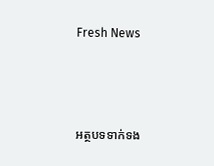Fresh News



អត្ថបទទាក់ទង